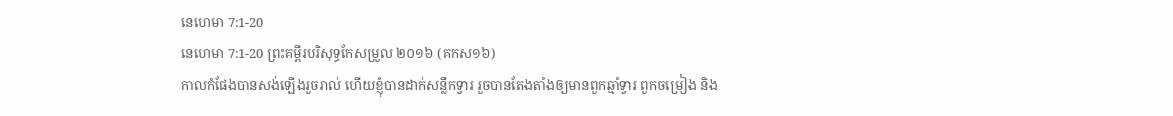នេហេមា 7:1-20
នេហេមា 7:1-20 ព្រះគម្ពីរបរិសុទ្ធកែសម្រួល ២០១៦ (គកស១៦)
កាលកំផែងបានសង់ឡើងរួចរាល់ ហើយខ្ញុំបានដាក់សន្លឹកទ្វារ រួចបានតែងតាំងឲ្យមានពួកឆ្មាំទ្វារ ពួកចម្រៀង និង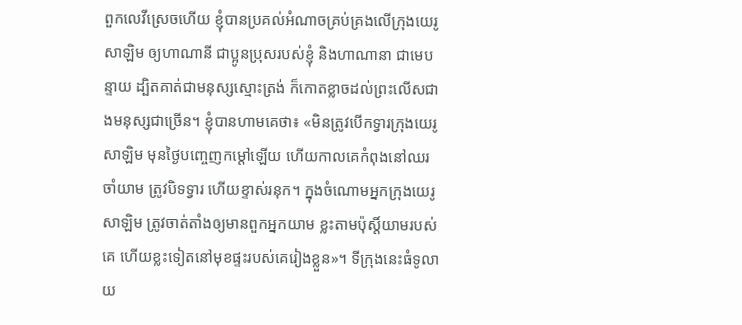ពួកលេវីស្រេចហើយ ខ្ញុំបានប្រគល់អំណាចគ្រប់គ្រងលើក្រុងយេរូសាឡិម ឲ្យហាណានី ជាប្អូនប្រុសរបស់ខ្ញុំ និងហាណានា ជាមេបន្ទាយ ដ្បិតគាត់ជាមនុស្សស្មោះត្រង់ ក៏កោតខ្លាចដល់ព្រះលើសជាងមនុស្សជាច្រើន។ ខ្ញុំបានហាមគេថា៖ «មិនត្រូវបើកទ្វារក្រុងយេរូសាឡិម មុនថ្ងៃបញ្ចេញកម្ដៅឡើយ ហើយកាលគេកំពុងនៅឈរចាំយាម ត្រូវបិទទ្វារ ហើយខ្ទាស់រនុក។ ក្នុងចំណោមអ្នកក្រុងយេរូសាឡិម ត្រូវចាត់តាំងឲ្យមានពួកអ្នកយាម ខ្លះតាមប៉ុស្ដិ៍យាមរបស់គេ ហើយខ្លះទៀតនៅមុខផ្ទះរបស់គេរៀងខ្លួន»។ ទីក្រុងនេះធំទូលាយ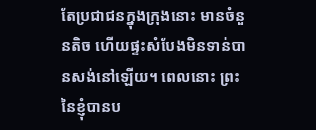តែប្រជាជនក្នុងក្រុងនោះ មានចំនួនតិច ហើយផ្ទះសំបែងមិនទាន់បានសង់នៅឡើយ។ ពេលនោះ ព្រះនៃខ្ញុំបានប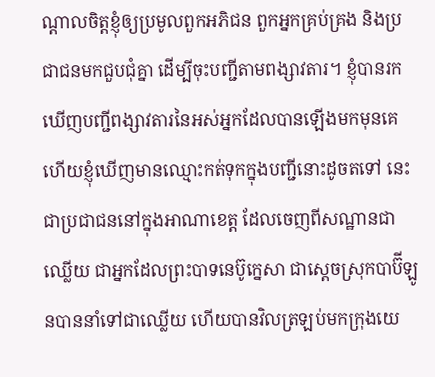ណ្ដាលចិត្តខ្ញុំឲ្យប្រមូលពួកអភិជន ពួកអ្នកគ្រប់គ្រង និងប្រជាជនមកជួបជុំគ្នា ដើម្បីចុះបញ្ជីតាមពង្សាវតារ។ ខ្ញុំបានរកឃើញបញ្ជីពង្សាវតារនៃអស់អ្នកដែលបានឡើងមកមុនគេ ហើយខ្ញុំឃើញមានឈ្មោះកត់ទុកក្នុងបញ្ជីនោះដូចតទៅ នេះជាប្រជាជននៅក្នុងអាណាខេត្ត ដែលចេញពីសណ្ឋានជាឈ្លើយ ជាអ្នកដែលព្រះបាទនេប៊ូក្នេសា ជាស្តេចស្រុកបាប៊ីឡូនបាននាំទៅជាឈ្លើយ ហើយបានវិលត្រឡប់មកក្រុងយេ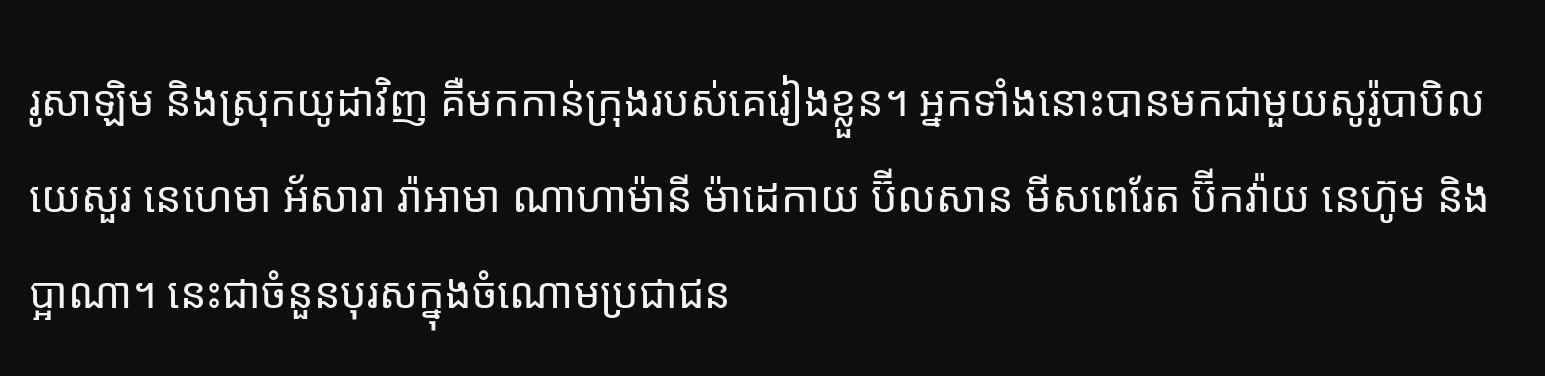រូសាឡិម និងស្រុកយូដាវិញ គឺមកកាន់ក្រុងរបស់គេរៀងខ្លួន។ អ្នកទាំងនោះបានមកជាមួយសូរ៉ូបាបិល យេសួរ នេហេមា អ័សារា រ៉ាអាមា ណាហាម៉ានី ម៉ាដេកាយ ប៊ីលសាន មីសពេរែត ប៊ីកវ៉ាយ នេហ៊ូម និងប្អាណា។ នេះជាចំនួនបុរសក្នុងចំណោមប្រជាជន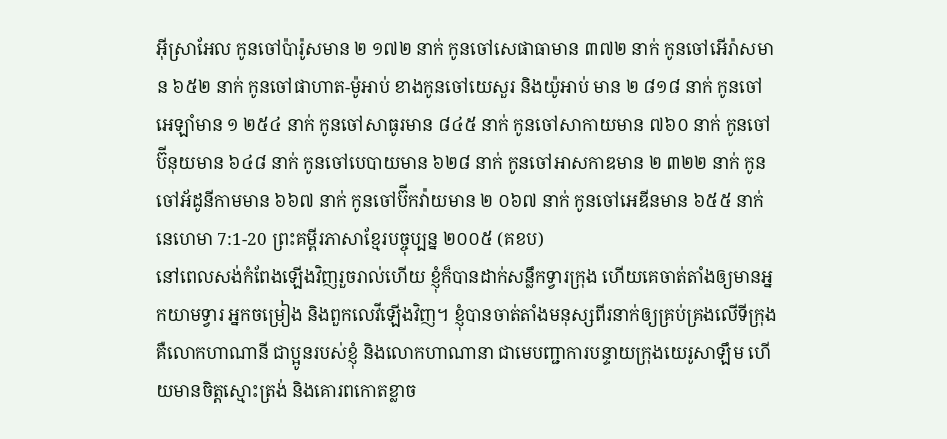អ៊ីស្រាអែល កូនចៅប៉ារ៉ូសមាន ២ ១៧២ នាក់ កូនចៅសេផាធាមាន ៣៧២ នាក់ កូនចៅអើរ៉ាសមាន ៦៥២ នាក់ កូនចៅផាហាត-ម៉ូអាប់ ខាងកូនចៅយេសួរ និងយ៉ូអាប់ មាន ២ ៨១៨ នាក់ កូនចៅអេឡាំមាន ១ ២៥៤ នាក់ កូនចៅសាធូរមាន ៨៤៥ នាក់ កូនចៅសាកាយមាន ៧៦០ នាក់ កូនចៅប៊ីនុយមាន ៦៤៨ នាក់ កូនចៅបេបាយមាន ៦២៨ នាក់ កូនចៅអាសកាឌមាន ២ ៣២២ នាក់ កូនចៅអ័ដូនីកាមមាន ៦៦៧ នាក់ កូនចៅប៊ីកវ៉ាយមាន ២ ០៦៧ នាក់ កូនចៅអេឌីនមាន ៦៥៥ នាក់
នេហេមា 7:1-20 ព្រះគម្ពីរភាសាខ្មែរបច្ចុប្បន្ន ២០០៥ (គខប)
នៅពេលសង់កំពែងឡើងវិញរួចរាល់ហើយ ខ្ញុំក៏បានដាក់សន្លឹកទ្វារក្រុង ហើយគេចាត់តាំងឲ្យមានអ្នកយាមទ្វារ អ្នកចម្រៀង និងពួកលេវីឡើងវិញ។ ខ្ញុំបានចាត់តាំងមនុស្សពីរនាក់ឲ្យគ្រប់គ្រងលើទីក្រុង គឺលោកហាណានី ជាប្អូនរបស់ខ្ញុំ និងលោកហាណានា ជាមេបញ្ជាការបន្ទាយក្រុងយេរូសាឡឹម ហើយមានចិត្តស្មោះត្រង់ និងគោរពកោតខ្លាច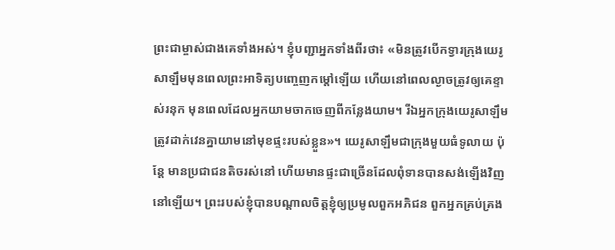ព្រះជាម្ចាស់ជាងគេទាំងអស់។ ខ្ញុំបញ្ជាអ្នកទាំងពីរថា៖ «មិនត្រូវបើកទ្វារក្រុងយេរូសាឡឹមមុនពេលព្រះអាទិត្យបញ្ចេញកម្ដៅឡើយ ហើយនៅពេលល្ងាចត្រូវឲ្យគេខ្ទាស់រនុក មុនពេលដែលអ្នកយាមចាកចេញពីកន្លែងយាម។ រីឯអ្នកក្រុងយេរូសាឡឹម ត្រូវដាក់វេនគ្នាយាមនៅមុខផ្ទះរបស់ខ្លួន»។ យេរូសាឡឹមជាក្រុងមួយធំទូលាយ ប៉ុន្តែ មានប្រជាជនតិចរស់នៅ ហើយមានផ្ទះជាច្រើនដែលពុំទានបានសង់ឡើងវិញនៅឡើយ។ ព្រះរបស់ខ្ញុំបានបណ្ដាលចិត្តខ្ញុំឲ្យប្រមូលពួកអភិជន ពួកអ្នកគ្រប់គ្រង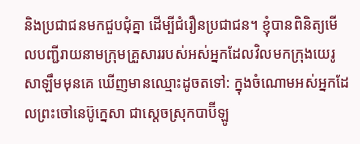និងប្រជាជនមកជួបជុំគ្នា ដើម្បីជំរឿនប្រជាជន។ ខ្ញុំបានពិនិត្យមើលបញ្ជីរាយនាមក្រុមគ្រួសាររបស់អស់អ្នកដែលវិលមកក្រុងយេរូសាឡឹមមុនគេ ឃើញមានឈ្មោះដូចតទៅ: ក្នុងចំណោមអស់អ្នកដែលព្រះចៅនេប៊ូក្នេសា ជាស្ដេចស្រុកបាប៊ីឡូ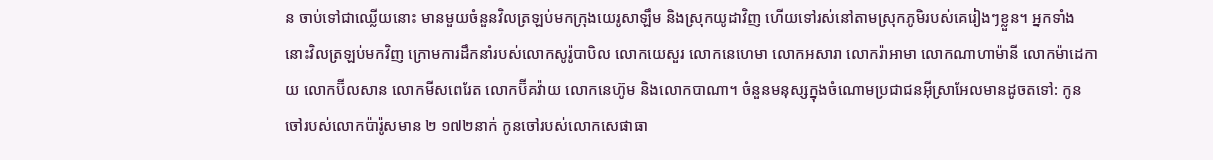ន ចាប់ទៅជាឈ្លើយនោះ មានមួយចំនួនវិលត្រឡប់មកក្រុងយេរូសាឡឹម និងស្រុកយូដាវិញ ហើយទៅរស់នៅតាមស្រុកភូមិរបស់គេរៀងៗខ្លួន។ អ្នកទាំងនោះវិលត្រឡប់មកវិញ ក្រោមការដឹកនាំរបស់លោកសូរ៉ូបាបិល លោកយេសួរ លោកនេហេមា លោកអសារា លោករ៉ាអាមា លោកណាហាម៉ានី លោកម៉ាដេកាយ លោកប៊ីលសាន លោកមីសពេរែត លោកប៊ីគវ៉ាយ លោកនេហ៊ូម និងលោកបាណា។ ចំនួនមនុស្សក្នុងចំណោមប្រជាជនអ៊ីស្រាអែលមានដូចតទៅ: កូនចៅរបស់លោកប៉ារ៉ូសមាន ២ ១៧២នាក់ កូនចៅរបស់លោកសេផាធា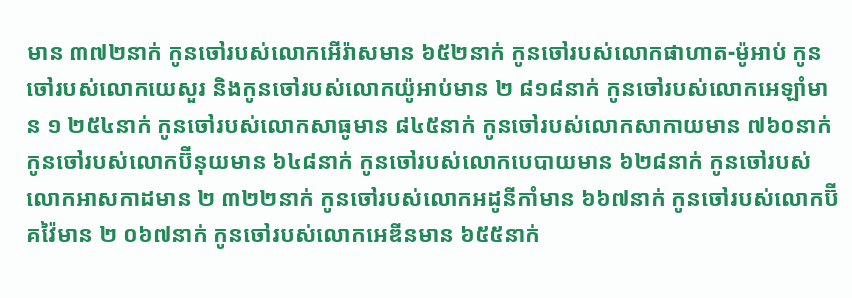មាន ៣៧២នាក់ កូនចៅរបស់លោកអើរ៉ាសមាន ៦៥២នាក់ កូនចៅរបស់លោកផាហាត-ម៉ូអាប់ កូនចៅរបស់លោកយេសួរ និងកូនចៅរបស់លោកយ៉ូអាប់មាន ២ ៨១៨នាក់ កូនចៅរបស់លោកអេឡាំមាន ១ ២៥៤នាក់ កូនចៅរបស់លោកសាធូមាន ៨៤៥នាក់ កូនចៅរបស់លោកសាកាយមាន ៧៦០នាក់ កូនចៅរបស់លោកប៊ីនុយមាន ៦៤៨នាក់ កូនចៅរបស់លោកបេបាយមាន ៦២៨នាក់ កូនចៅរបស់លោកអាសកាដមាន ២ ៣២២នាក់ កូនចៅរបស់លោកអដូនីកាំមាន ៦៦៧នាក់ កូនចៅរបស់លោកប៊ីគវ៉ៃមាន ២ ០៦៧នាក់ កូនចៅរបស់លោកអេឌីនមាន ៦៥៥នាក់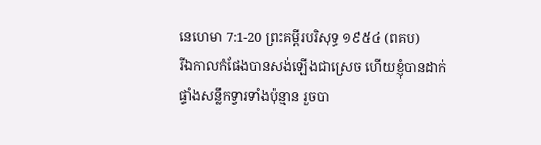នេហេមា 7:1-20 ព្រះគម្ពីរបរិសុទ្ធ ១៩៥៤ (ពគប)
រីឯកាលកំផែងបានសង់ឡើងជាស្រេច ហើយខ្ញុំបានដាក់ផ្ទាំងសន្លឹកទ្វារទាំងប៉ុន្មាន រួចបា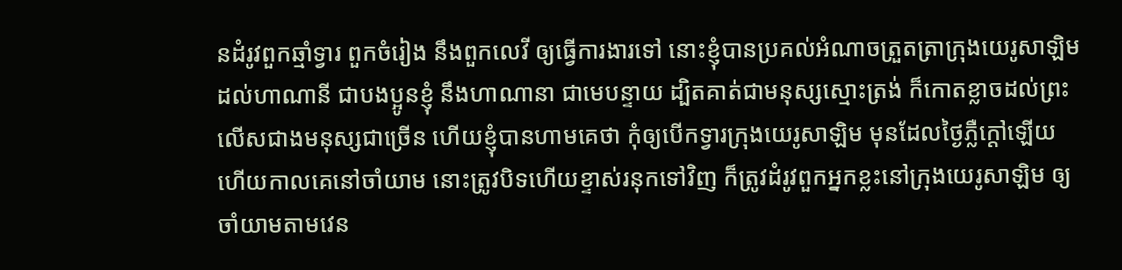នដំរូវពួកឆ្មាំទ្វារ ពួកចំរៀង នឹងពួកលេវី ឲ្យធ្វើការងារទៅ នោះខ្ញុំបានប្រគល់អំណាចត្រួតត្រាក្រុងយេរូសាឡិម ដល់ហាណានី ជាបងប្អូនខ្ញុំ នឹងហាណានា ជាមេបន្ទាយ ដ្បិតគាត់ជាមនុស្សស្មោះត្រង់ ក៏កោតខ្លាចដល់ព្រះលើសជាងមនុស្សជាច្រើន ហើយខ្ញុំបានហាមគេថា កុំឲ្យបើកទ្វារក្រុងយេរូសាឡិម មុនដែលថ្ងៃភ្លឺក្តៅឡើយ ហើយកាលគេនៅចាំយាម នោះត្រូវបិទហើយខ្ទាស់រនុកទៅវិញ ក៏ត្រូវដំរូវពួកអ្នកខ្លះនៅក្រុងយេរូសាឡិម ឲ្យចាំយាមតាមវេន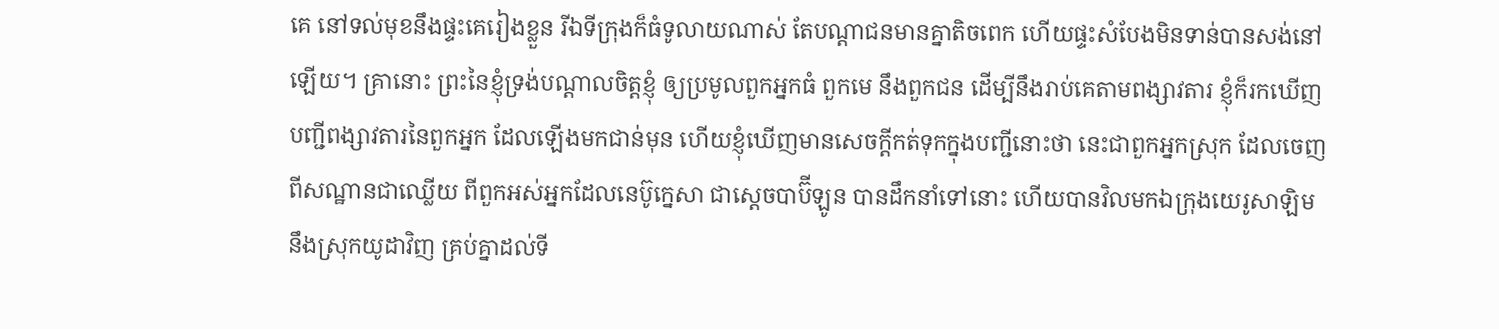គេ នៅទល់មុខនឹងផ្ទះគេរៀងខ្លួន រីឯទីក្រុងក៏ធំទូលាយណាស់ តែបណ្តាជនមានគ្នាតិចពេក ហើយផ្ទះសំបែងមិនទាន់បានសង់នៅឡើយ។ គ្រានោះ ព្រះនៃខ្ញុំទ្រង់បណ្តាលចិត្តខ្ញុំ ឲ្យប្រមូលពួកអ្នកធំ ពួកមេ នឹងពួកជន ដើម្បីនឹងរាប់គេតាមពង្សាវតារ ខ្ញុំក៏រកឃើញបញ្ជីពង្សាវតារនៃពួកអ្នក ដែលឡើងមកជាន់មុន ហើយខ្ញុំឃើញមានសេចក្ដីកត់ទុកក្នុងបញ្ជីនោះថា នេះជាពួកអ្នកស្រុក ដែលចេញពីសណ្ឋានជាឈ្លើយ ពីពួកអស់អ្នកដែលនេប៊ូក្នេសា ជាស្តេចបាប៊ីឡូន បានដឹកនាំទៅនោះ ហើយបានវិលមកឯក្រុងយេរូសាឡិម នឹងស្រុកយូដាវិញ គ្រប់គ្នាដល់ទី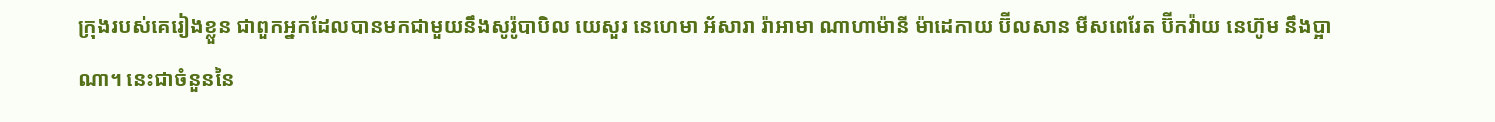ក្រុងរបស់គេរៀងខ្លួន ជាពួកអ្នកដែលបានមកជាមួយនឹងសូរ៉ូបាបិល យេសួរ នេហេមា អ័សារា រ៉ាអាមា ណាហាម៉ានី ម៉ាដេកាយ ប៊ីលសាន មីសពេរែត ប៊ីកវ៉ាយ នេហ៊ូម នឹងប្អាណា។ នេះជាចំនួននៃ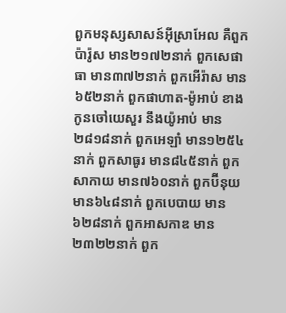ពួកមនុស្សសាសន៍អ៊ីស្រាអែល គឺពួកប៉ារ៉ូស មាន២១៧២នាក់ ពួកសេផាធា មាន៣៧២នាក់ ពួកអើរ៉ាស មាន៦៥២នាក់ ពួកផាហាត-ម៉ូអាប់ ខាងកូនចៅយេសួរ នឹងយ៉ូអាប់ មាន២៨១៨នាក់ ពួកអេឡាំ មាន១២៥៤នាក់ ពួកសាធូរ មាន៨៤៥នាក់ ពួកសាកាយ មាន៧៦០នាក់ ពួកប៊ីនុយ មាន៦៤៨នាក់ ពួកបេបាយ មាន៦២៨នាក់ ពួកអាសកាឌ មាន២៣២២នាក់ ពួក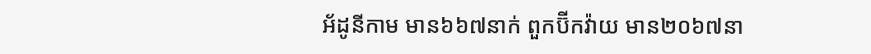អ័ដូនីកាម មាន៦៦៧នាក់ ពួកប៊ីកវ៉ាយ មាន២០៦៧នា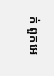ក់ ពួកអេ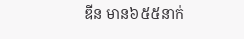ឌីន មាន៦៥៥នាក់